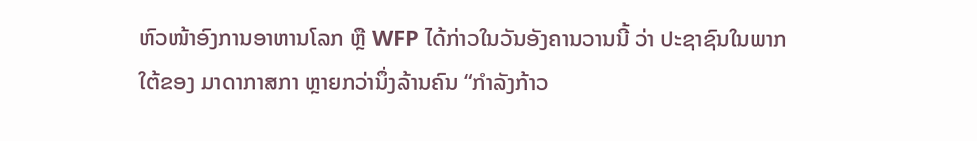ຫົວໜ້າອົງການອາຫານໂລກ ຫຼື WFP ໄດ້ກ່າວໃນວັນອັງຄານວານນີ້ ວ່າ ປະຊາຊົນໃນພາກໃຕ້ຂອງ ມາດາກາສກາ ຫຼາຍກວ່ານຶ່ງລ້ານຄົນ “ກຳລັງກ້າວ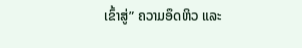ເຂົ້າສູ່” ຄວາມອຶດຫິວ ແລະ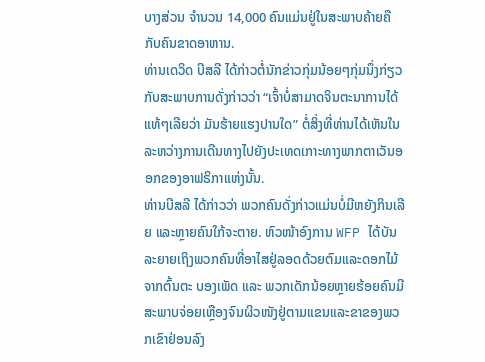ບາງສ່ວນ ຈຳນວນ 14,000 ຄົນແມ່ນຢູ່ໃນສະພາບຄ້າຍຄືກັບຄົນຂາດອາຫານ.
ທ່ານເດວິດ ບີສລີ ໄດ້ກ່າວຕໍ່ນັກຂ່າວກຸ່ມນ້ອຍໆກຸ່ມນຶ່ງກ່ຽວກັບສະພາບການດັ່ງກ່າວວ່າ “ເຈົ້າບໍ່ສາມາດຈິນຕະນາການໄດ້ແທ້ໆເລີຍວ່າ ມັນຮ້າຍແຮງປານໃດ” ຕໍ່ສິ່ງທີ່ທ່ານໄດ້ເຫັນໃນລະຫວ່າງການເດີນທາງໄປຍັງປະເທດເກາະທາງພາກຕາເວັນອອກຂອງອາຟຣິກາແຫ່ງນັ້ນ.
ທ່ານບີສລີ ໄດ້ກ່າວວ່າ ພວກຄົນດັ່ງກ່າວແມ່ນບໍ່ມີຫຍັງກິນເລີຍ ແລະຫຼາຍຄົນໃກ້ຈະຕາຍ. ຫົວໜ້າອົງການ WFP ໄດ້ບັນລະຍາຍເຖິງພວກຄົນທີ່ອາໄສຢູ່ລອດດ້ວຍຕົມແລະດອກໄມ້ຈາກຕົ້ນຕະ ບອງເພັດ ແລະ ພວກເດັກນ້ອຍຫຼາຍຮ້ອຍຄົນມີສະພາບຈ່ອຍເຫຼືອງຈົນຜິວໜັງຢູ່ຕາມແຂນແລະຂາຂອງພວກເຂົາຢ່ອນລົງ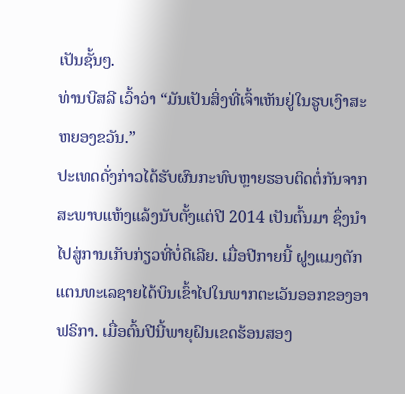ເປັນຊັ້ນໆ.
ທ່ານບີສລີ ເວົ້າວ່າ “ມັນເປັນສິ່ງທີ່ເຈົ້າເຫັນຢູ່ໃນຮູບເງົາສະຫຍອງຂວັນ.”
ປະເທດດັ່ງກ່າວໄດ້ຮັບຜົນກະທົບຫຼາຍຮອບຕິດຕໍ່ກັນຈາກສະພາບແຫ້ງແລ້ງນັບຕັ້ງແຕ່ປີ 2014 ເປັນຕົ້ນມາ ຊຶ່ງນຳໄປສູ່ການເກັບກ່ຽວທີ່ບໍ່ດີເລີຍ. ເມື່ອປີກາຍນີ້ ຝູງແມງຕັກແຕນທະເລຊາຍໄດ້ບິນເຂົ້າໄປໃນພາກຕະເວັນອອກຂອງອາຟຣິກາ. ເມື່ອຕົ້ນປີນີ້ພາຍຸຝົນເຂດຮ້ອນສອງ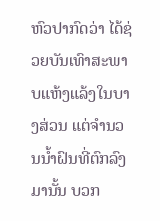ຫົວປາກົດວ່າ ໄດ້ຊ່ວຍບັນເທົາສະພາບແຫ້ງແລ້ງໃນບາງສ່ວນ ແຕ່ຈຳນວນນ້ຳຝົນທີ່ຕົກລົງມານັ້ນ ບວກ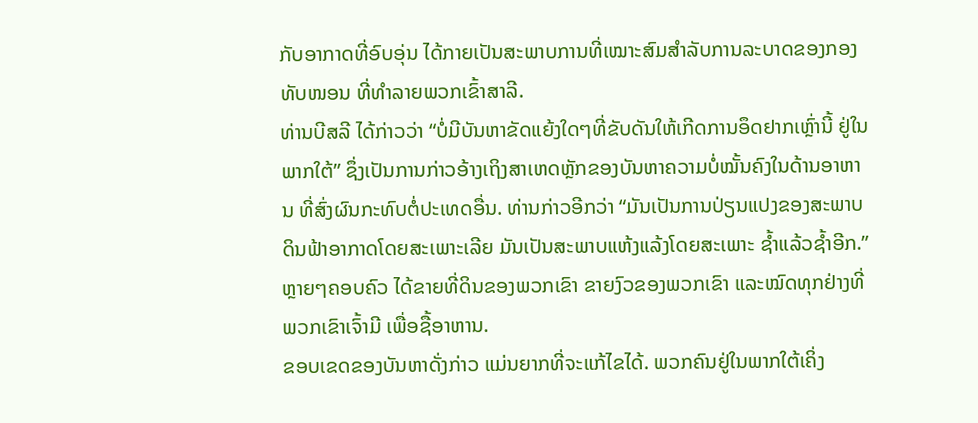ກັບອາກາດທີ່ອົບອຸ່ນ ໄດ້ກາຍເປັນສະພາບການທີ່ເໝາະສົມສຳລັບການລະບາດຂອງກອງທັບໜອນ ທີ່ທຳລາຍພວກເຂົ້າສາລີ.
ທ່ານບີສລີ ໄດ້ກ່າວວ່າ “ບໍ່ມີບັນຫາຂັດແຍ້ງໃດໆທີ່ຂັບດັນໃຫ້ເກີດການອຶດຢາກເຫຼົ່ານີ້ ຢູ່ໃນພາກໃຕ້” ຊຶ່ງເປັນການກ່າວອ້າງເຖິງສາເຫດຫຼັກຂອງບັນຫາຄວາມບໍ່ໝັ້ນຄົງໃນດ້ານອາຫານ ທີ່ສົ່ງຜົນກະທົບຕໍ່ປະເທດອື່ນ. ທ່ານກ່າວອີກວ່າ “ມັນເປັນການປ່ຽນແປງຂອງສະພາບດິນຟ້າອາກາດໂດຍສະເພາະເລີຍ ມັນເປັນສະພາບແຫ້ງແລ້ງໂດຍສະເພາະ ຊ້ຳແລ້ວຊ້ຳອີກ.”
ຫຼາຍໆຄອບຄົວ ໄດ້ຂາຍທີ່ດິນຂອງພວກເຂົາ ຂາຍງົວຂອງພວກເຂົາ ແລະໝົດທຸກຢ່າງທີ່ພວກເຂົາເຈົ້າມີ ເພື່ອຊື້ອາຫານ.
ຂອບເຂດຂອງບັນຫາດັ່ງກ່າວ ແມ່ນຍາກທີ່ຈະແກ້ໄຂໄດ້. ພວກຄົນຢູ່ໃນພາກໃຕ້ເຄິ່ງ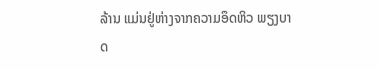ລ້ານ ແມ່ນຢູ່ຫ່າງຈາກຄວາມອຶດຫິວ ພຽງບາດ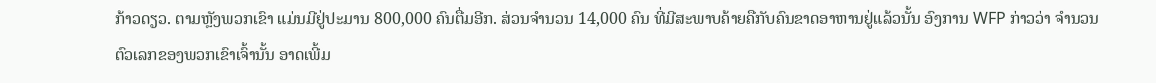ກ້າວດຽວ. ຕາມຫຼັງພວກເຂົາ ແມ່ນມີຢູ່ປະມານ 800,000 ຄົນຕື່ມອີກ. ສ່ວນຈຳນວນ 14,000 ຄົນ ທີ່ມີສະພາບຄ້າຍຄືກັບຄົນຂາດອາຫານຢູ່ແລ້ວນັ້ນ ອົງການ WFP ກ່າວວ່າ ຈຳນວນຕົວເລກຂອງພວກເຂົາເຈົ້ານັ້ນ ອາດເພີ້ມ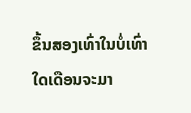ຂຶ້ນສອງເທົ່າໃນບໍ່ເທົ່າໃດເດືອນຈະມາ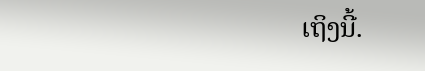ເຖິງນີ້.